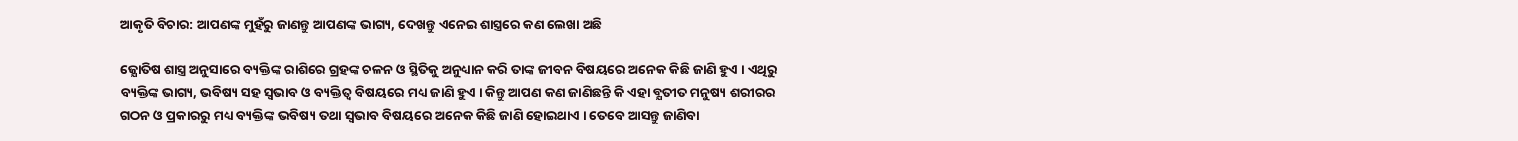ଆକୃତି ବିଚାର: ଆପଣଙ୍କ ମୁହଁରୁ ଜାଣନ୍ତୁ ଆପଣଙ୍କ ଭାଗ୍ୟ, ଦେଖନ୍ତୁ ଏନେଇ ଶାସ୍ତ୍ରରେ କଣ ଲେଖା ଅଛି

ଜ୍ଯୋତିଷ ଶାସ୍ତ୍ର ଅନୁସାରେ ବ୍ୟକ୍ତିଙ୍କ ରାଶିରେ ଗ୍ରହଙ୍କ ଚଳନ ଓ ସ୍ଥିତିକୁ ଅନୁଧ୍ୟାନ କରି ତାଙ୍କ ଜୀବନ ବିଷୟରେ ଅନେକ କିଛି ଜାଣି ହୁଏ । ଏଥିରୁ ବ୍ୟକ୍ତିଙ୍କ ଭାଗ୍ୟ, ଭବିଷ୍ୟ ସହ ସ୍ଵଭାବ ଓ ବ୍ୟକ୍ତିତ୍ବ ବିଷୟରେ ମଧ୍ୟ ଜାଣି ହୁଏ । କିନ୍ତୁ ଆପଣ କଣ ଜାଣିଛନ୍ତି କି ଏହା ବ୍ଯତୀତ ମନୁଷ୍ୟ ଶରୀରର ଗଠନ ଓ ପ୍ରକାରରୁ ମଧ୍ୟ ବ୍ୟକ୍ତିଙ୍କ ଭବିଷ୍ୟ ତଥା ସ୍ଵଭାବ ବିଷୟରେ ଅନେକ କିଛି ଜାଣି ହୋଇଥାଏ । ତେବେ ଆସନ୍ତୁ ଜାଣିବା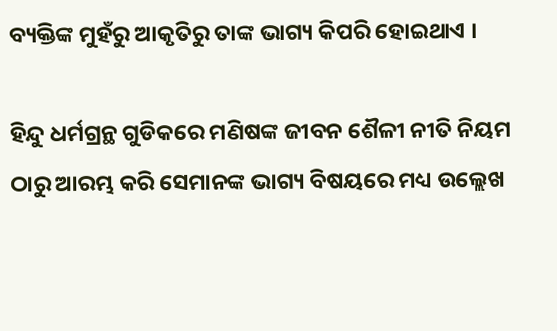ବ୍ୟକ୍ତିଙ୍କ ମୁହଁରୁ ଆକୃତିରୁ ତାଙ୍କ ଭାଗ୍ୟ କିପରି ହୋଇଥାଏ ।

ହିନ୍ଦୁ ଧର୍ମଗ୍ରନ୍ଥ ଗୁଡିକରେ ମଣିଷଙ୍କ ଜୀବନ ଶୈଳୀ ନୀତି ନିୟମ ଠାରୁ ଆରମ୍ଭ କରି ସେମାନଙ୍କ ଭାଗ୍ୟ ବିଷୟରେ ମଧ୍ୟ ଉଲ୍ଲେଖ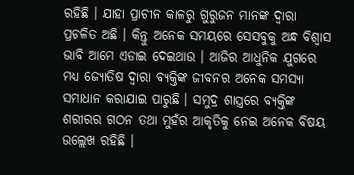ରହିଛି । ଯାହା ପ୍ରାଚୀନ କାଳରୁ ଗୁରୁଜନ ମାନଙ୍କ ଦ୍ଵାରା ପ୍ରଚଳିତ ଅଛି । କିନ୍ତୁ ଅନେକ ସମୟରେ ସେସବୁକୁ ଅନ୍ଧ ବିଶ୍ବାସ ଭାବି ଆମେ ଏଡାଇ ଦେଇଥାଉ । ଆଜିର ଆଧୁନିକ ଯୁଗରେ ମଧ୍ୟ ଜ୍ଯୋତିଷ ଦ୍ଵାରା ବ୍ୟକ୍ତିଙ୍କ ଜୀବନର ଅନେକ ସମସ୍ଯା ସମାଧାନ କରାଯାଇ ପାରୁଛି । ସମୁଦ୍ର ଶାସ୍ତ୍ରରେ ବ୍ୟକ୍ତିଙ୍କ ଶରୀରର ଗଠନ ତଥା ମୁହଁର ଆକୃତିକୁ ନେଇ ଅନେକ ବିଷୟ ଉଲ୍ଲେଖ ରହିଛି ।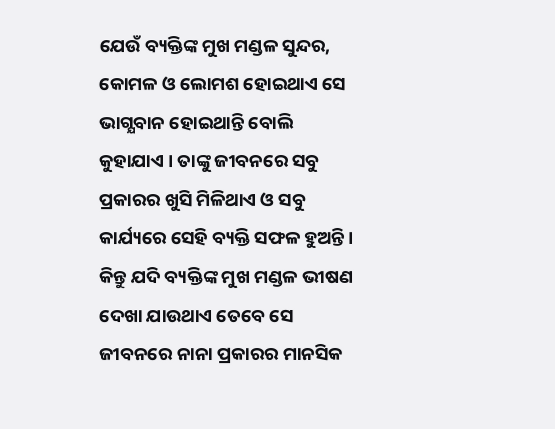ଯେଉଁ ବ୍ୟକ୍ତିଙ୍କ ମୁଖ ମଣ୍ଡଳ ସୁନ୍ଦର, କୋମଳ ଓ ଲୋମଶ ହୋଇଥାଏ ସେ ଭାଗ୍ଯବାନ ହୋଇଥାନ୍ତି ବୋଲି କୁହାଯାଏ । ତାଙ୍କୁ ଜୀବନରେ ସବୁ ପ୍ରକାରର ଖୁସି ମିଳିଥାଏ ଓ ସବୁ କାର୍ଯ୍ୟରେ ସେହି ବ୍ୟକ୍ତି ସଫଳ ହୁଅନ୍ତି । କିନ୍ତୁ ଯଦି ବ୍ୟକ୍ତିଙ୍କ ମୁଖ ମଣ୍ଡଳ ଭୀଷଣ ଦେଖା ଯାଉଥାଏ ତେବେ ସେ ଜୀବନରେ ନାନା ପ୍ରକାରର ମାନସିକ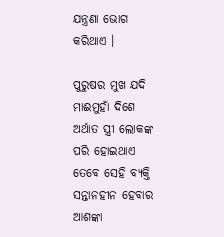ଯନ୍ତ୍ରଣା ଭୋଗ କରିଥାଏ ।

ପୁରୁଷର ମୁଖ ଯଦି ମାଈମୁହାଁ ଦିଶେ ଅର୍ଥାତ ସ୍ତ୍ରୀ ଲୋକଙ୍କ ପରି ହୋଇଥାଏ ତେବେ ସେହି ବ୍ୟକ୍ତି ସନ୍ତାନହୀନ ହେବାର ଆଶଙ୍କା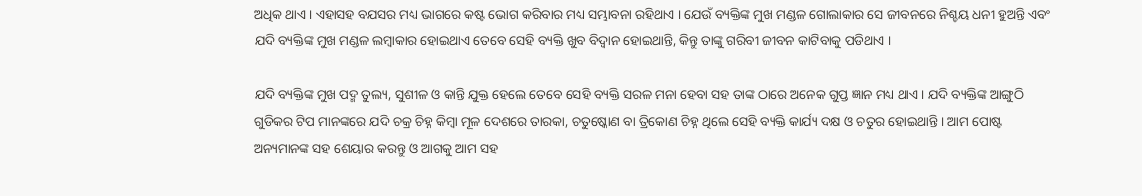ଅଧିକ ଥାଏ । ଏହାସହ ବଯସର ମଧ୍ୟ ଭାଗରେ କଷ୍ଟ ଭୋଗ କରିବାର ମଧ୍ୟ ସମ୍ଭାବନା ରହିଥାଏ । ଯେଉଁ ବ୍ୟକ୍ତିଙ୍କ ମୁଖ ମଣ୍ଡଳ ଗୋଲାକାର ସେ ଜୀବନରେ ନିଶ୍ଚୟ ଧନୀ ହୁଅନ୍ତି ଏବଂ ଯଦି ବ୍ୟକ୍ତିଙ୍କ ମୁଖ ମଣ୍ଡଳ ଲମ୍ବାକାର ହୋଇଥାଏ ତେବେ ସେହି ବ୍ୟକ୍ତି ଖୁବ ବିଦ୍ଵାନ ହୋଇଥାନ୍ତି, କିନ୍ତୁ ତାଙ୍କୁ ଗରିବୀ ଜୀବନ କାଟିବାକୁ ପଡିଥାଏ ।

ଯଦି ବ୍ୟକ୍ତିଙ୍କ ମୁଖ ପଦ୍ମ ତୁଲ୍ୟ, ସୁଶୀଳ ଓ କାନ୍ତି ଯୁକ୍ତ ହେଲେ ତେବେ ସେହି ବ୍ୟକ୍ତି ସରଳ ମନା ହେବା ସହ ତାଙ୍କ ଠାରେ ଅନେକ ଗୁପ୍ତ ଜ୍ଞାନ ମଧ୍ୟ ଥାଏ । ଯଦି ବ୍ୟକ୍ତିଙ୍କ ଆଙ୍ଗୁଠି ଗୁଡିକର ଟିପ ମାନଙ୍କରେ ଯଦି ଚକ୍ର ଚିହ୍ନ କିମ୍ବା ମୂଳ ଦେଶରେ ତାରକା, ଚତୁଷ୍କୋଣ ବା ତ୍ରିକୋଣ ଚିହ୍ନ ଥିଲେ ସେହି ବ୍ୟକ୍ତି କାର୍ଯ୍ୟ ଦକ୍ଷ ଓ ଚତୁର ହୋଇଥାନ୍ତି । ଆମ ପୋଷ୍ଟ ଅନ୍ୟମାନଙ୍କ ସହ ଶେୟାର କରନ୍ତୁ ଓ ଆଗକୁ ଆମ ସହ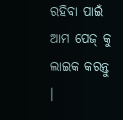ରହିବା ପାଇଁ ଆମ ପେଜ୍ କୁ ଲାଇକ କରନ୍ତୁ ।